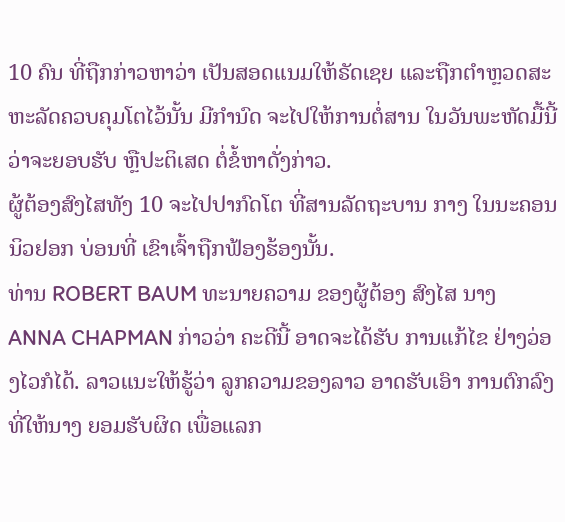10 ຄົນ ທີ່ຖືກກ່າວຫາວ່າ ເປັນສອດແນມໃຫ້ຣັດເຊຍ ແລະຖືກຕຳຫຼວດສະຫະລັດຄວບຄຸມໂຕໄວ້ນັ້ນ ມີກຳນົດ ຈະໄປໃຫ້ການຕໍ່ສານ ໃນວັນພະຫັດມື້ນີ້ ວ່າຈະຍອບຮັບ ຫຼືປະຕິເສດ ຕໍ່ຂໍ້ຫາດັ່ງກ່າວ.
ຜູ້ຕ້ອງສົງໄສທັງ 10 ຈະໄປປາກົດໂຕ ທີ່ສານລັດຖະບານ ກາງ ໃນນະຄອນນິວຢອກ ບ່ອນທີ່ ເຂົາເຈົ້າຖືກຟ້ອງຮ້ອງນັ້ນ.
ທ່ານ ROBERT BAUM ທະນາຍຄວາມ ຂອງຜູ້ຕ້ອງ ສົງໄສ ນາງ ANNA CHAPMAN ກ່າວວ່າ ຄະດີນີ້ ອາດຈະໄດ້ຮັບ ການແກ້ໄຂ ຢ່າງວ່ອງໄວກໍໄດ້. ລາວແນະໃຫ້ຮູ້ວ່າ ລູກຄວາມຂອງລາວ ອາດຮັບເອົາ ການຕົກລົງ ທີ່ໃຫ້ນາງ ຍອມຮັບຜິດ ເພື່ອແລກ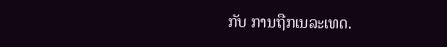ກັບ ການຖືກເນລະເທດ.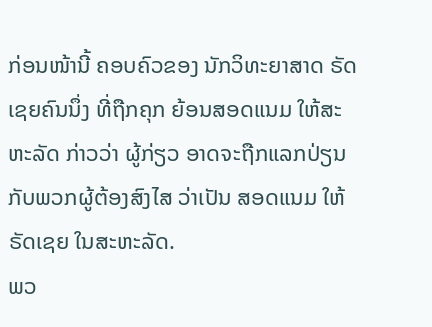ກ່ອນໜ້ານີ້ ຄອບຄົວຂອງ ນັກວິທະຍາສາດ ຣັດເຊຍຄົນນຶ່ງ ທີ່ຖືກຄຸກ ຍ້ອນສອດແນມ ໃຫ້ສະຫະລັດ ກ່າວວ່າ ຜູ້ກ່ຽວ ອາດຈະຖືກແລກປ່ຽນ ກັບພວກຜູ້ຕ້ອງສົງໄສ ວ່າເປັນ ສອດແນມ ໃຫ້ຣັດເຊຍ ໃນສະຫະລັດ.
ພວ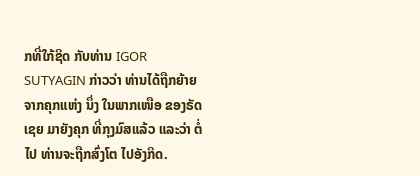ກທີ່ໃກ້ຊິດ ກັບທ່ານ IGOR SUTYAGIN ກ່າວວ່າ ທ່ານໄດ້ຖືກຍ້າຍ ຈາກຄຸກແຫ່ງ ນຶ່ງ ໃນພາກເໜືອ ຂອງຣັດເຊຍ ມາຍັງຄຸກ ທີ່ກຸງມົສແລ້ວ ແລະວ່າ ຕໍ່ໄປ ທ່ານຈະຖືກສົ່ງໂຕ ໄປອັງກິດ.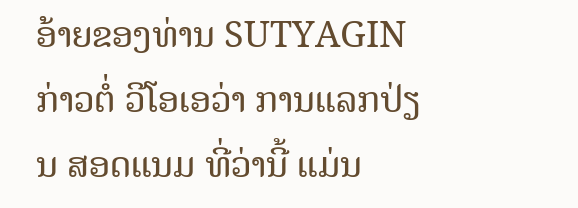ອ້າຍຂອງທ່ານ SUTYAGIN ກ່າວຕໍ່ ວີໂອເອວ່າ ການແລກປ່ຽນ ສອດແນມ ທີ່ວ່ານີ້ ແມ່ນ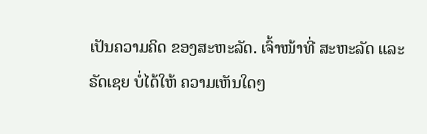ເປັນຄວາມຄິດ ຂອງສະຫະລັດ. ເຈົ້າໜ້າທີ່ ສະຫະລັດ ແລະຣັດເຊຍ ບໍ່ໄດ້ໃຫ້ ຄວາມເຫັນໃດໆ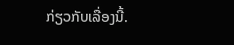ກ່ຽວກັບເລື່ອງນີ້.